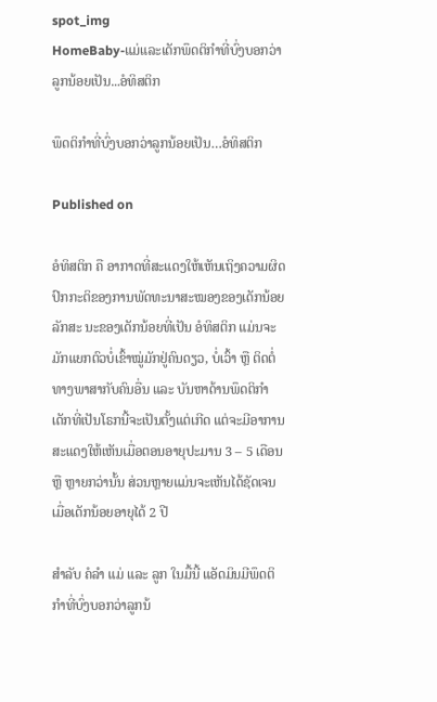spot_img
HomeBaby-ແມ່ແລະເດັກພຶດຕິກຳທີ່ບົ່ງບອກວ່າລູກນ້ອຍເປັນ...ອໍທິສຕິກ

ພຶດຕິກຳທີ່ບົ່ງບອກວ່າລູກນ້ອຍເປັນ…ອໍທິສຕິກ

Published on

ອໍທິສຕິກ ຄື ອາກາດທີ່ສະແດງໃຫ້ເຫັນເຖິງຄວາມຜິດປົກກະຕິຂອງການພັດທະນາສະໝອງຂອງເດັກນ້ອຍ ລັກສະ ນະຂອງເດັກນ້ອຍທີ່ເປັນ ອໍທິສຕິກ ແມ່ນຈະມັກແຍກຕົວບໍ່ເຂົ້າໝູ່ມັກຢູ່ຄົນດຽວ, ບໍ່ເວົ້າ ຫຼື ຕິດຕໍ່ທາງພາສາກັບຄົນອື່ນ ແລະ ບັນຫາດ້ານພຶດຕິກຳ ເດັກທີ່ເປັນໂຣກນີ້ຈະເປັນຕັ້ງແຕ່ເກີດ ແຕ່ຈະມີອາການສະແດງໃຫ້ເຫັນເມື່ອຕອນອາຍຸປະມານ 3 – 5 ເດືອນ ຫຼື ຫຼາຍກວ່ານັ້ນ ສ່ວນຫຼາຍແມ່ນຈະເຫັນໄດ້ຊັດເຈນເມື່ອເດັກນ້ອຍອາຍຸໄດ້ 2 ປີ

ສຳລັບ ຄໍລຳ ແມ່ ແລະ ລູກ ໃນມື້ນີ້ ແອັດມິນມີພຶດຕິກຳທີ່ບົ່ງບອກວ່າລູກນ້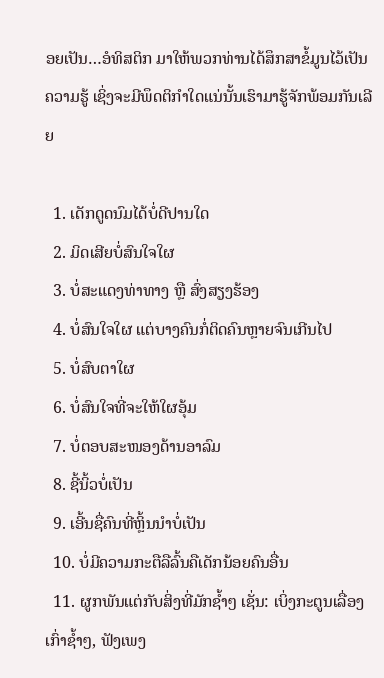ອຍເປັນ…ອໍທິສຕິກ ມາໃຫ້ພວກທ່ານໄດ້ສຶກສາຂໍ້ມູນໄວ້ເປັນຄວາມຮູ້ ເຊິ່ງຈະມີພຶດຕິກຳໃດແນ່ນັ້ນເຮົາມາຮູ້ຈັກພ້ອມກັນເລີຍ

  1. ເດັກດູດນົມໄດ້ບໍ່ດີປານໃດ
  2. ມິດເສີຍບໍ່ສົນໃຈໃຜ
  3. ບໍ່ສະແດງທ່າທາງ ຫຼື ສົ່ງສຽງຮ້ອງ
  4. ບໍ່ສົນໃຈໃຜ ແຕ່ບາງຄົນກໍ່ຕິດຄົນຫຼາຍຈົນເກີນໄປ
  5. ບໍ່ສົບຕາໃຜ
  6. ບໍ່ສົນໃຈທີ່ຈະໃຫ້ໃຜອຸ້ມ
  7. ບໍ່ຕອບສະໜອງດ້ານອາລົມ
  8. ຊີ້ນິ້ວບໍ່ເປັນ
  9. ເອີ້ນຊື່ຄົນທີ່ຫຼິ້ນນຳບໍ່ເປັນ
  10. ບໍ່ມີຄວາມກະຕືລືລົ້ນຄືເດັກນ້ອຍຄົນອື່ນ
  11. ຜູກພັນແຕ່ກັບສິ່ງທີ່ມັກຊ້ຳໆ ເຊັ່ນ: ເບິ່ງກະຕູນເລື່ອງເກົ່າຊ້ຳໆ, ຟັງເພງ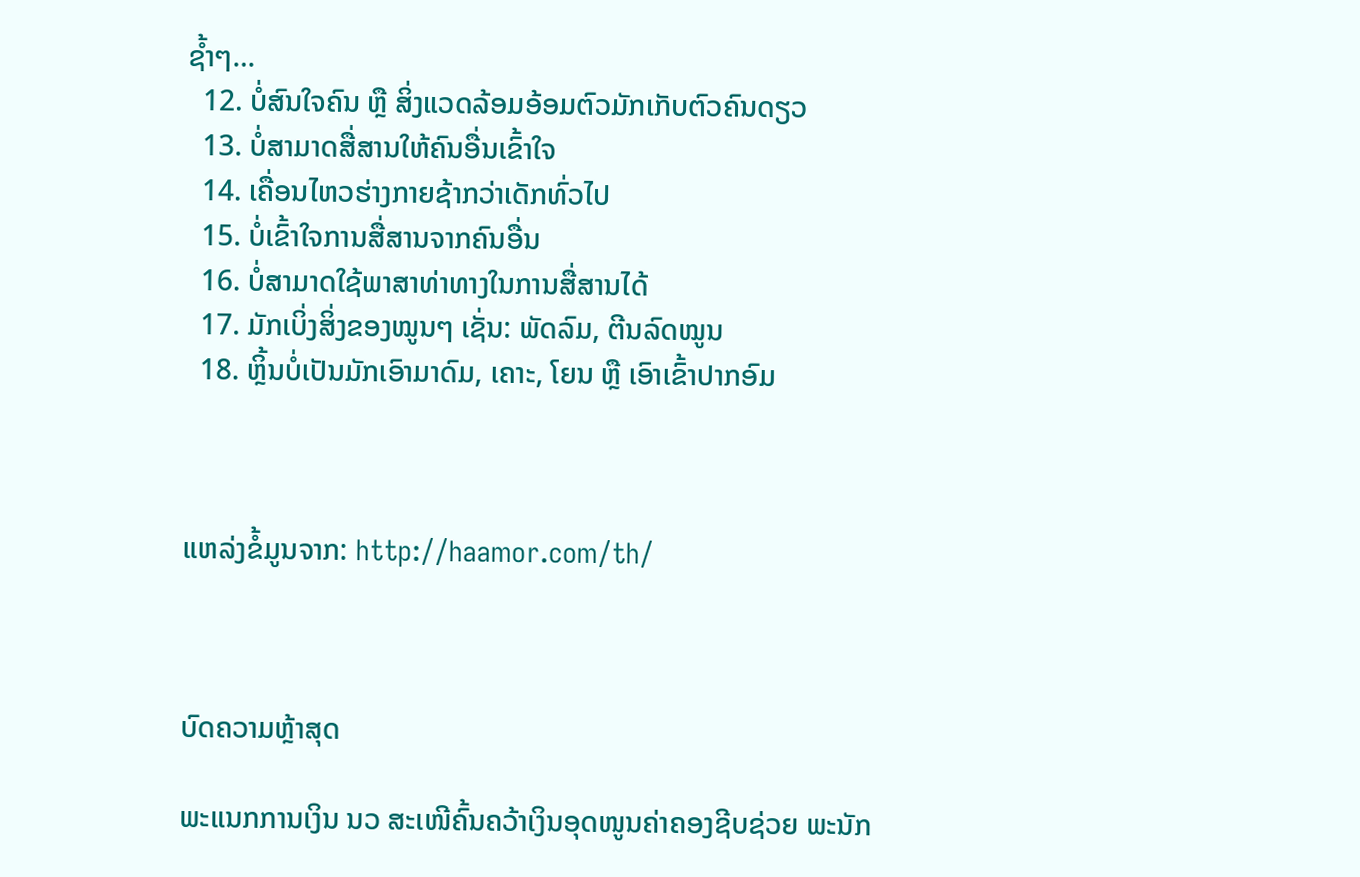ຊ້ຳໆ…
  12. ບໍ່ສົນໃຈຄົນ ຫຼື ສິ່ງແວດລ້ອມອ້ອມຕົວມັກເກັບຕົວຄົນດຽວ
  13. ບໍ່ສາມາດສື່ສານໃຫ້ຄົນອື່ນເຂົ້າໃຈ
  14. ເຄື່ອນໄຫວຮ່າງກາຍຊ້າກວ່າເດັກທົ່ວໄປ
  15. ບໍ່ເຂົ້າໃຈການສື່ສານຈາກຄົນອື່ນ
  16. ບໍ່ສາມາດໃຊ້ພາສາທ່າທາງໃນການສື່ສານໄດ້
  17. ມັກເບິ່ງສິ່ງຂອງໝູນໆ ເຊັ່ນ: ພັດລົມ, ຕີນລົດໝູນ
  18. ຫຼິ້ນບໍ່ເປັນມັກເອົາມາດົມ, ເຄາະ, ໂຍນ ຫຼື ເອົາເຂົ້າປາກອົມ



ແຫລ່ງຂໍ້ມູນຈາກ: http://haamor.com/th/



ບົດຄວາມຫຼ້າສຸດ

ພະແນກການເງິນ ນວ ສະເໜີຄົ້ນຄວ້າເງິນອຸດໜູນຄ່າຄອງຊີບຊ່ວຍ ພະນັກ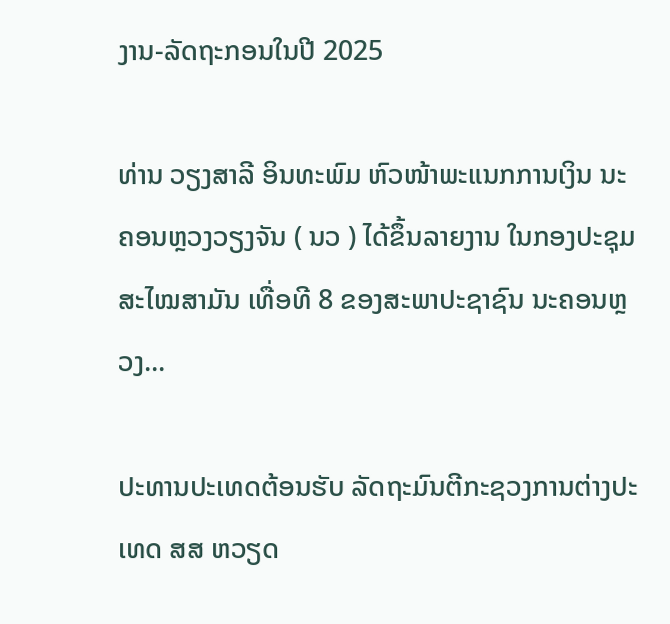ງານ-ລັດຖະກອນໃນປີ 2025

ທ່ານ ວຽງສາລີ ອິນທະພົມ ຫົວໜ້າພະແນກການເງິນ ນະຄອນຫຼວງວຽງຈັນ ( ນວ ) ໄດ້ຂຶ້ນລາຍງານ ໃນກອງປະຊຸມສະໄໝສາມັນ ເທື່ອທີ 8 ຂອງສະພາປະຊາຊົນ ນະຄອນຫຼວງ...

ປະທານປະເທດຕ້ອນຮັບ ລັດຖະມົນຕີກະຊວງການຕ່າງປະເທດ ສສ ຫວຽດ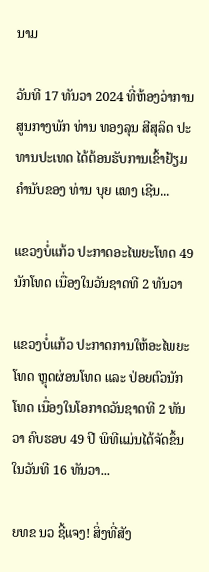ນາມ

ວັນທີ 17 ທັນວາ 2024 ທີ່ຫ້ອງວ່າການສູນກາງພັກ ທ່ານ ທອງລຸນ ສີສຸລິດ ປະທານປະເທດ ໄດ້ຕ້ອນຮັບການເຂົ້າຢ້ຽມຄຳນັບຂອງ ທ່ານ ບຸຍ ແທງ ເຊີນ...

ແຂວງບໍ່ແກ້ວ ປະກາດອະໄພຍະໂທດ 49 ນັກໂທດ ເນື່ອງໃນວັນຊາດທີ 2 ທັນວາ

ແຂວງບໍ່ແກ້ວ ປະກາດການໃຫ້ອະໄພຍະໂທດ ຫຼຸດຜ່ອນໂທດ ແລະ ປ່ອຍຕົວນັກໂທດ ເນື່ອງໃນໂອກາດວັນຊາດທີ 2 ທັນວາ ຄົບຮອບ 49 ປີ ພິທີແມ່ນໄດ້ຈັດຂຶ້ນໃນວັນທີ 16 ທັນວາ...

ຍທຂ ນວ ຊີ້ແຈງ! ສິ່ງທີ່ສັງ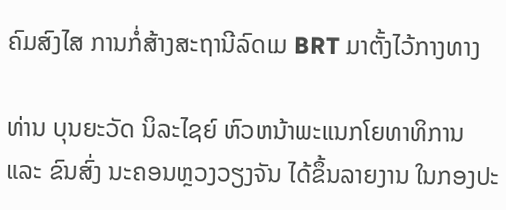ຄົມສົງໄສ ການກໍ່ສ້າງສະຖານີລົດເມ BRT ມາຕັ້ງໄວ້ກາງທາງ

ທ່ານ ບຸນຍະວັດ ນິລະໄຊຍ໌ ຫົວຫນ້າພະແນກໂຍທາທິການ ແລະ ຂົນສົ່ງ ນະຄອນຫຼວງວຽງຈັນ ໄດ້ຂຶ້ນລາຍງານ ໃນກອງປະ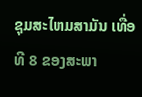ຊຸມສະໄຫມສາມັນ ເທື່ອທີ 8 ຂອງສະພາ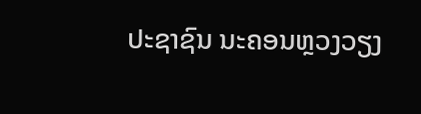ປະຊາຊົນ ນະຄອນຫຼວງວຽງ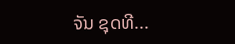ຈັນ ຊຸດທີ...